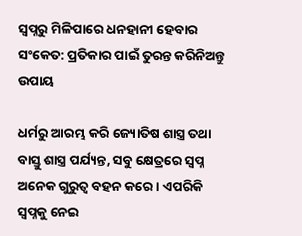ସ୍ୱପ୍ନରୁ ମିଳିପାରେ ଧନହାନୀ ହେବାର ସଂକେତ: ପ୍ରତିକାର ପାଇଁ ତୁରନ୍ତ କରିନିଅନ୍ତୁ ଉପାୟ

ଧର୍ମରୁ ଆରମ୍ଭ କରି ଜ୍ୟୋତିଷ ଶାସ୍ତ୍ର ତଥା ବାସ୍ତୁ ଶାସ୍ତ୍ର ପର୍ଯ୍ୟନ୍ତ, ସବୁ କ୍ଷେତ୍ରରେ ସ୍ୱପ୍ନ ଅନେକ ଗୁରୁତ୍ୱ ବହନ କରେ । ଏପରିକି ସ୍ୱପ୍ନକୁ ନେଇ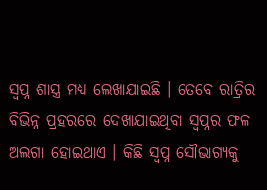ସ୍ୱପ୍ନ ଶାସ୍ତ୍ର ମଧ୍ୟ ଲେଖାଯାଇଛି । ତେବେ ରାତ୍ରିର ବିଭିନ୍ନ ପ୍ରହରରେ ଦେଖାଯାଇଥିବା ସ୍ୱପ୍ନର ଫଳ ଅଲଗା ହୋଇଥାଏ । କିଛି ସ୍ୱପ୍ନ ସୌଭାଗ୍ୟକୁ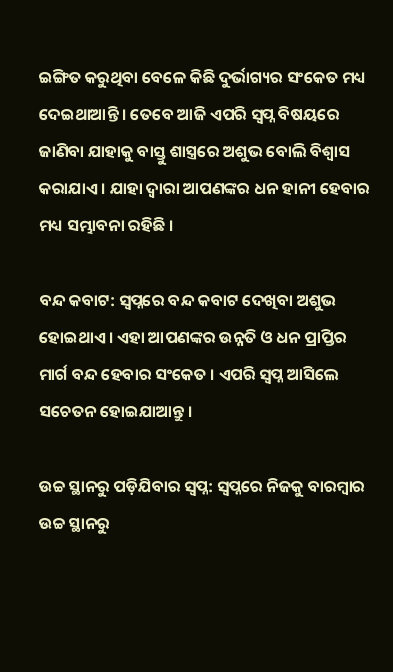ଇଙ୍ଗିତ କରୁଥିବା ବେଳେ କିଛି ଦୁର୍ଭାଗ୍ୟର ସଂକେତ ମଧ୍ୟ ଦେଇଥାଆନ୍ତି । ତେବେ ଆଜି ଏପରି ସ୍ୱପ୍ନ ବିଷୟରେ ଜାଣିବା ଯାହାକୁ ବାସ୍ତୁ ଶାସ୍ତ୍ରରେ ଅଶୁଭ ବୋଲି ବିଶ୍ୱାସ କରାଯାଏ । ଯାହା ଦ୍ୱାରା ଆପଣଙ୍କର ଧନ ହାନୀ ହେବାର ମଧ୍ୟ ସମ୍ଭାବନା ରହିଛି ।

ବନ୍ଦ କବାଟ: ସ୍ୱପ୍ନରେ ବନ୍ଦ କବାଟ ଦେଖିବା ଅଶୁଭ ହୋଇଥାଏ । ଏହା ଆପଣଙ୍କର ଉନ୍ନତି ଓ ଧନ ପ୍ରାପ୍ତିର ମାର୍ଗ ବନ୍ଦ ହେବାର ସଂକେତ । ଏପରି ସ୍ୱପ୍ନ ଆସିଲେ ସଚେତନ ହୋଇଯାଆନ୍ତୁ ।

ଉଚ୍ଚ ସ୍ଥାନରୁ ପଡ଼ିଯିବାର ସ୍ୱପ୍ନ: ସ୍ୱପ୍ନରେ ନିଜକୁ ବାରମ୍ବାର ଉଚ୍ଚ ସ୍ଥାନରୁ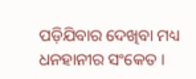ପଡ଼ିଯିବାର ଦେଖିବା ମଧ୍ୟ ଧନହାନୀର ସଂକେତ ।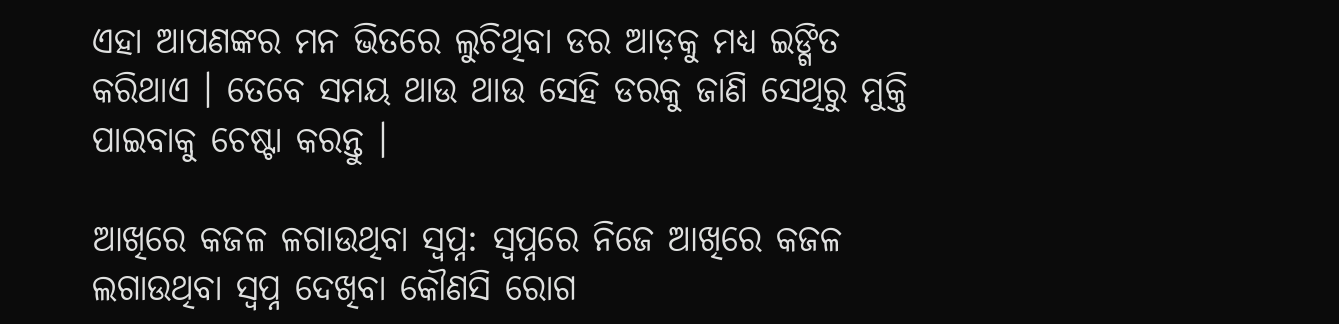ଏହା ଆପଣଙ୍କର ମନ ଭିତରେ ଲୁଚିଥିବା ଡର ଆଡ଼କୁ ମଧ୍ୟ ଇଙ୍ଗିତ କରିଥାଏ । ତେବେ ସମୟ ଥାଉ ଥାଉ ସେହି ଡରକୁ ଜାଣି ସେଥିରୁ ମୁକ୍ତି ପାଇବାକୁ ଚେଷ୍ଟା କରନ୍ତୁ ।

ଆଖିରେ କଜଳ ଳଗାଉଥିବା ସ୍ୱପ୍ନ: ସ୍ୱପ୍ନରେ ନିଜେ ଆଖିରେ କଜଳ ଲଗାଉଥିବା ସ୍ୱପ୍ନ ଦେଖିବା କୌଣସି ରୋଗ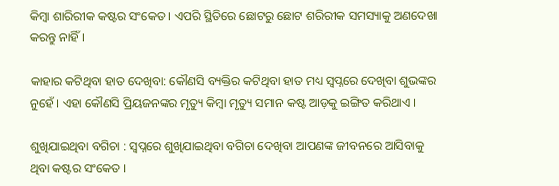କିମ୍ବା ଶାରିରୀକ କଷ୍ଟର ସଂକେତ । ଏପରି ସ୍ଥିତିରେ ଛୋଟରୁ ଛୋଟ ଶରିରୀକ ସମସ୍ୟାକୁ ଅଣଦେଖା କରନ୍ତୁ ନାହିଁ ।

କାହାର କଟିଥିବା ହାତ ଦେଖିବା: କୌଣସି ବ୍ୟକ୍ତିର କଟିଥିବା ହାତ ମଧ୍ୟ ସ୍ୱପ୍ନରେ ଦେଖିବା ଶୁଭଙ୍କର ନୁହେଁ । ଏହା କୌଣସି ପ୍ରିୟଜନଙ୍କର ମୃତ୍ୟୁ କିମ୍ବା ମୃତ୍ୟୁ ସମାନ କଷ୍ଟ ଆଡ଼କୁ ଇଙ୍ଗିତ କରିଥାଏ ।

ଶୁଖିଯାଇଥିବା ବଗିଚା : ସ୍ୱପ୍ନରେ ଶୁଖିଯାଇଥିବା ବଗିଚା ଦେଖିବା ଆପଣଙ୍କ ଜୀବନରେ ଆସିବାକୁ ଥିବା କଷ୍ଟର ସଂକେତ ।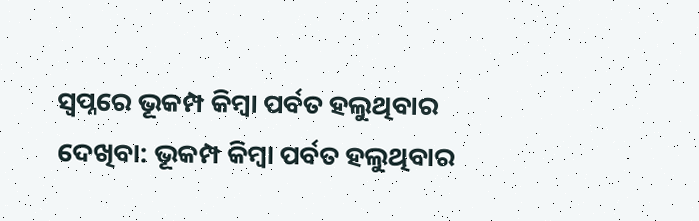ସ୍ୱପ୍ନରେ ଭୂକମ୍ପ କିମ୍ବା ପର୍ବତ ହଲୁଥିବାର ଦେଖିବା: ଭୂକମ୍ପ କିମ୍ବା ପର୍ବତ ହଲୁଥିବାର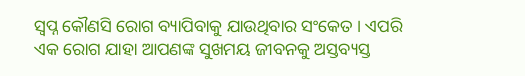ସ୍ୱପ୍ନ କୌଣସି ରୋଗ ବ୍ୟାପିବାକୁ ଯାଉଥିବାର ସଂକେତ । ଏପରି ଏକ ରୋଗ ଯାହା ଆପଣଙ୍କ ସୁଖମୟ ଜୀବନକୁ ଅସ୍ତବ୍ୟସ୍ତ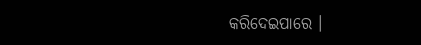କରିଦେଇପାରେ ।